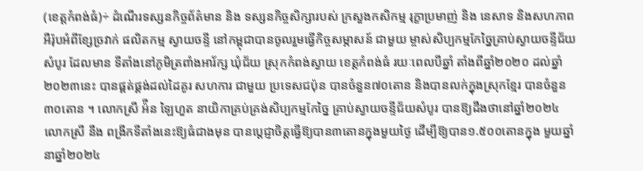(ខេត្តកំពង់ធំ)÷ ដំណើរទស្សនកិច្ចព័ត៌មាន និង ទស្សនកិច្ចសិក្សារបស់ ក្រសួងកសិកម្ម រុក្ខាប្រមាញ់ និង នេសាទ និងសហភាពអឺរ៉ុបអំពីខ្សែច្រវាក់ ផលិតកម្ម ស្វាយចន្ទី នៅកម្ពុជាបានចូលរួមធ្វើកិច្ចសម្ភាសន៍ ជាមួយ ម្ចាស់សិប្បកម្មកែច្នៃគ្រាប់ស្វាយចន្ទីជ័យសំបូរ ដែលមាន ទីតាំងនៅភូមិត្រពាំងអារ័ក្ស ឃុំជ័យ ស្រុកកំពង់ស្វាយ ខេត្តកំពង់ធំ រយៈពេលបីឆ្នាំ តាំងពីឆ្នាំ២០២០ ដល់ឆ្នាំ ២០២៣នេះ បានផ្គត់ផ្គង់ដល់ដៃគូរ សហការ ជាមួយ ប្រទេសជប៉ុន បានចំនួន៧០តោន និងបានលក់ក្នុងស្រុកខ្មែរ បានចំនួន៣០តោន ។ លោកស្រី អ៉ីន ឡៃហួត នាយិកាគ្រប់គ្រង់សិប្បកម្មកែច្នៃ គ្រាប់ស្វាយចន្ទីជ័យសំបូរ បានឱ្យដឹងថានៅឆ្នាំ២០២៤ លោកស្រី នឹង ពង្រីកទីតាំងនេះឱ្យធំជាងមុន បានប្ដេជ្ញាចិត្តធ្វើឱ្យបាន៣តោនក្នុងមួយថ្ងៃ ដើម្បីឱ្យបាន១.៥០០តោនក្នុង មួយឆ្នាំនាឆ្នាំ២០២៤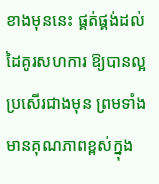ខាងមុននេះ ផ្គត់ផ្គង់ដល់ដៃគូរសហការ ឱ្យបានល្អប្រសើរជាងមុន ព្រមទាំងមានគុណភាពខ្ពស់ក្នុង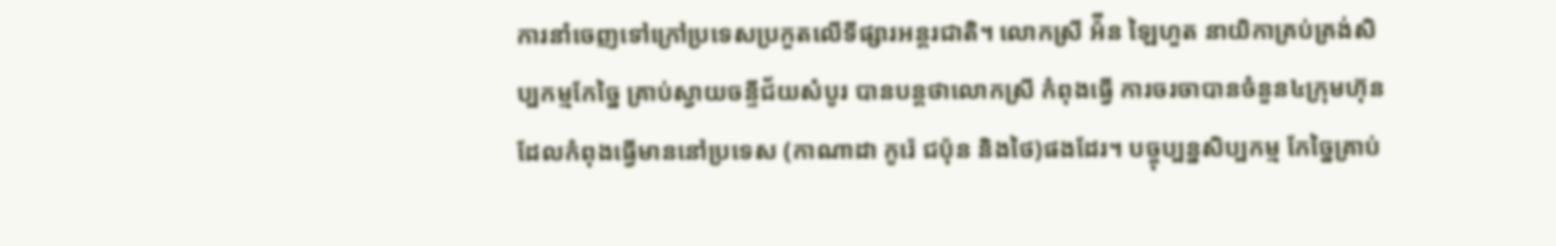ការនាំចេញទៅក្រៅប្រទេសប្រកួតលើទីផ្សារអន្តរជាតិ។ លោកស្រី អ៉ីន ឡៃហួត នាយិកាគ្រប់គ្រង់សិប្បកម្មកែច្នៃ គ្រាប់ស្វាយចន្ទីជ័យសំបូរ បានបន្តថាលោកស្រី កំពុងធ្វើ ការចរចាបានចំនួន៤ក្រុមហ៊ុន ដែលកំពុងធ្វើមាននៅប្រទេស (កាណាដា កូរ៉េ ជប៉ុន និងថៃ)ផងដែរ។ បច្ចុប្បន្នសិប្បកម្ម កែច្នៃគ្រាប់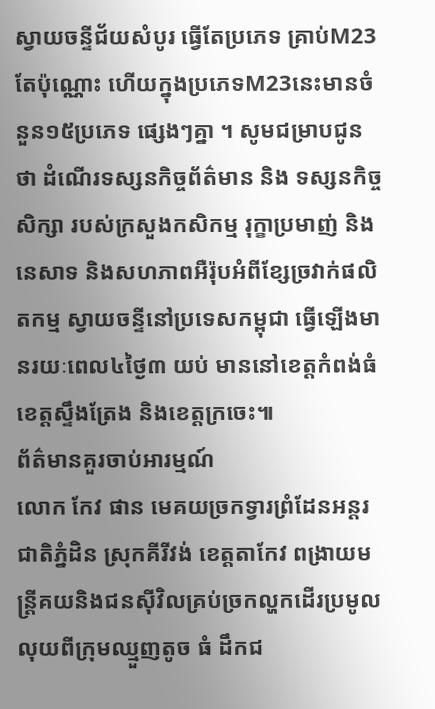ស្វាយចន្ទីជ័យសំបូរ ធ្វើតែប្រភេទ គ្រាប់M23 តែប៉ុណ្ណោះ ហើយក្នុងប្រភេទM23នេះមានចំនួន១៥ប្រភេទ ផ្សេងៗគ្នា ។ សូមជម្រាបជូនថា ដំណើរទស្សនកិច្ចព័ត៌មាន និង ទស្សនកិច្ចសិក្សា របស់ក្រសួងកសិកម្ម រុក្ខាប្រមាញ់ និង នេសាទ និងសហភាពអឺរ៉ុបអំពីខ្សែច្រវាក់ផលិតកម្ម ស្វាយចន្ទីនៅប្រទេសកម្ពុជា ធ្វើឡើងមានរយៈពេល៤ថ្ងៃ៣ យប់ មាននៅខេត្តកំពង់ធំ ខេត្តស្ទឹងត្រែង និងខេត្តក្រចេះ៕
ព័ត៌មានគួរចាប់អារម្មណ៍
លោក កែវ ផាន មេគយច្រកទ្វារព្រំដែនអន្តរជាតិភ្នំដិន ស្រុកគីរីវង់ ខេត្តតាកែវ ពង្រាយមន្រ្តីគយនិងជនសុីវិលគ្រប់ច្រកល្ហកដើរប្រមូលលុយពីក្រុមឈ្មួញតូច ធំ ដឹកជ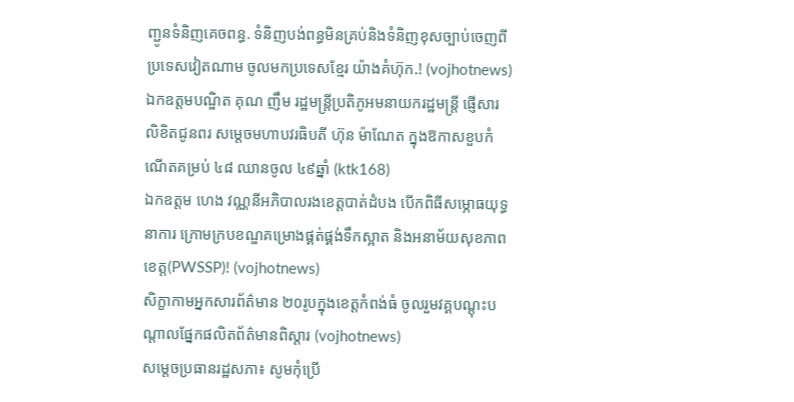ញ្ជូនទំនិញគេចពន្ធ. ទំនិញបង់ពន្ធមិនគ្រប់និងទំនិញខុសច្បាប់ចេញពីប្រទេសវៀតណាម ចូលមកប្រទេសខ្មែរ យ៉ាងគំហ៊ុក.! (vojhotnews)
ឯកឧត្តមបណ្ឌិត គុណ ញឹម រដ្ឋមន្រ្តីប្រតិភូអមនាយករដ្ឋមន្រ្តី ផ្ញើសារលិខិតជូនពរ សម្តេចមហាបវរធិបតី ហ៊ុន ម៉ាណែត ក្នុងឱកាសខួបកំណើតគម្រប់ ៤៨ ឈានចូល ៤៩ឆ្នាំ (ktk168)
ឯកឧត្តម ហេង វណ្ណនីអភិបាលរងខេត្តបាត់ដំបង បើកពិធីសម្ភោធយុទ្ធនាការ ក្រោមក្របខណ្ឌគម្រោងផ្គត់ផ្គង់ទឹកស្អាត និងអនាម័យសុខភាពខេត្ត(PWSSP)! (vojhotnews)
សិក្ខាកាមអ្នកសារព័ត៌មាន ២០រូបក្នុងខេត្តកំពង់ធំ ចូលរួមវគ្គបណ្ដុះបណ្ដាលផ្នែកផលិតព័ត៌មានពិស្ដារ (vojhotnews)
សម្តេចប្រធានរដ្ឋសភា៖ សូមកុំប្រើ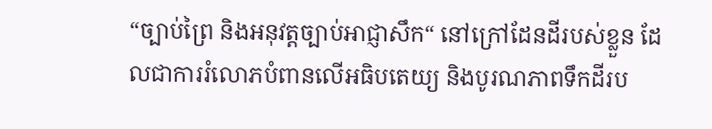“ច្បាប់ព្រៃ និងអនុវត្តច្បាប់អាជ្ញាសឹក“ នៅក្រៅដែនដីរបស់ខ្លួន ដែលជាការរំលោភបំពានលើអធិបតេយ្យ និងបូរណភាពទឹកដីរប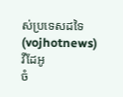ស់ប្រទេសដទៃ (vojhotnews)
វីដែអូ
ចំ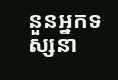នួនអ្នកទស្សនា